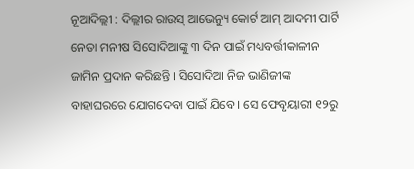ନୂଆଦିଲ୍ଲୀ : ଦିଲ୍ଲୀର ରାଉସ୍ ଆଭେନ୍ୟୁ କୋର୍ଟ ଆମ୍ ଆଦମୀ ପାର୍ଟି ନେତା ମନୀଷ ସିସୋଦିଆଙ୍କୁ ୩ ଦିନ ପାଇଁ ମଧ୍ୟବର୍ତ୍ତୀକାଳୀନ ଜାମିନ ପ୍ରଦାନ କରିଛନ୍ତି । ସିସୋଦିଆ ନିଜ ଭାଣିଜୀଙ୍କ ବାହାଘରରେ ଯୋଗଦେବା ପାଇଁ ଯିବେ । ସେ ଫେବୃୟାରୀ ୧୨ରୁ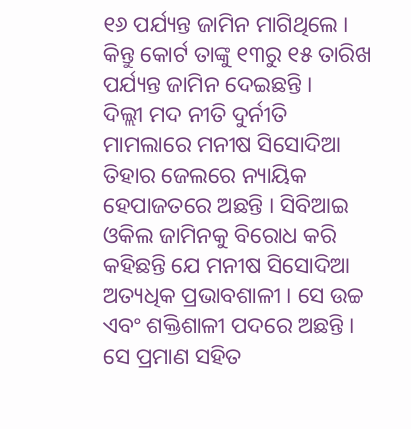୧୬ ପର୍ଯ୍ୟନ୍ତ ଜାମିନ ମାଗିଥିଲେ । କିନ୍ତୁ କୋର୍ଟ ତାଙ୍କୁ ୧୩ରୁ ୧୫ ତାରିଖ ପର୍ଯ୍ୟନ୍ତ ଜାମିନ ଦେଇଛନ୍ତି ।
ଦିଲ୍ଲୀ ମଦ ନୀତି ଦୁର୍ନୀତି ମାମଲାରେ ମନୀଷ ସିସୋଦିଆ ତିହାର ଜେଲରେ ନ୍ୟାୟିକ ହେପାଜତରେ ଅଛନ୍ତି । ସିବିଆଇ ଓକିଲ ଜାମିନକୁ ବିରୋଧ କରି କହିଛନ୍ତି ଯେ ମନୀଷ ସିସୋଦିଆ ଅତ୍ୟଧିକ ପ୍ରଭାବଶାଳୀ । ସେ ଉଚ୍ଚ ଏବଂ ଶକ୍ତିଶାଳୀ ପଦରେ ଅଛନ୍ତି । ସେ ପ୍ରମାଣ ସହିତ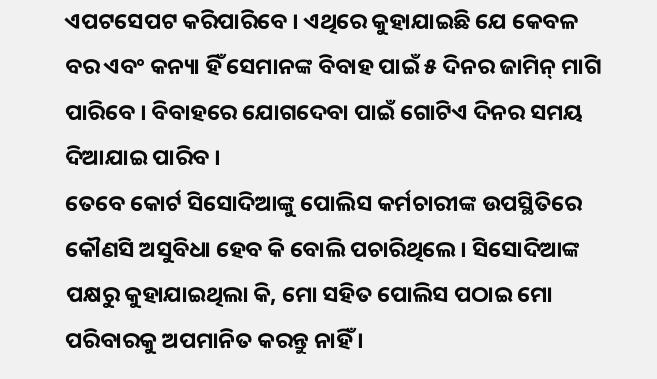ଏପଟସେପଟ କରିପାରିବେ । ଏଥିରେ କୁହାଯାଇଛି ଯେ କେବଳ ବର ଏବଂ କନ୍ୟା ହିଁ ସେମାନଙ୍କ ବିବାହ ପାଇଁ ୫ ଦିନର ଜାମିନ୍ ମାଗି ପାରିବେ । ବିବାହରେ ଯୋଗଦେବା ପାଇଁ ଗୋଟିଏ ଦିନର ସମୟ ଦିଆଯାଇ ପାରିବ ।
ତେବେ କୋର୍ଟ ସିସୋଦିଆଙ୍କୁ ପୋଲିସ କର୍ମଚାରୀଙ୍କ ଉପସ୍ଥିତିରେ କୌଣସି ଅସୁବିଧା ହେବ କି ବୋଲି ପଚାରିଥିଲେ । ସିସୋଦିଆଙ୍କ ପକ୍ଷରୁ କୁହାଯାଇଥିଲା କି, ମୋ ସହିତ ପୋଲିସ ପଠାଇ ମୋ ପରିବାରକୁ ଅପମାନିତ କରନ୍ତୁ ନାହିଁ ।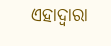ଏହାଦ୍ୱାରା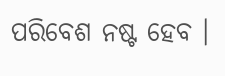ପରିବେଶ ନଷ୍ଟ ହେବ ।